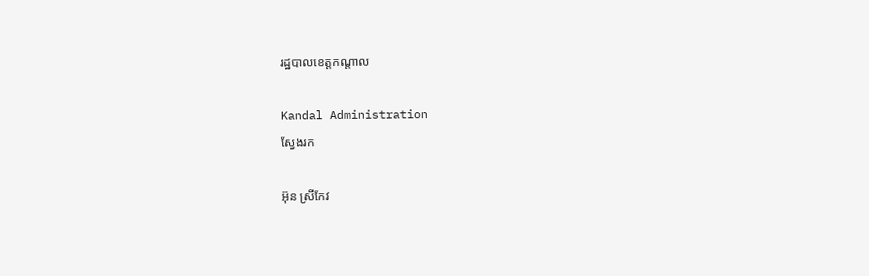រដ្ឋបាលខេត្តកណ្តាល

Kandal Administration
ស្វែងរក

អ៊ុន ស្រីកែវ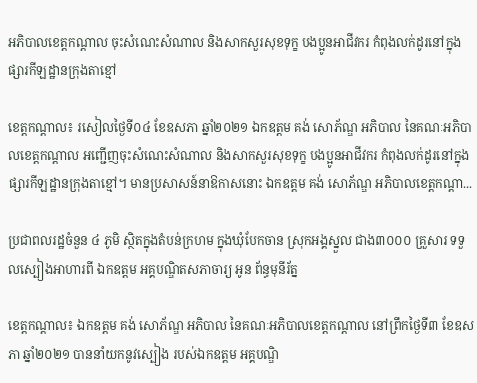អភិបាលខេត្តកណ្ដាល ចុះសំណេះសំណាល និងសាកសួរសុខទុក្ខ បងប្អូនអាជីវករ កំពុងលក់ដូរនៅក្នុងផ្សារកីឡដ្ឋានក្រុងតាខ្មៅ

ខេត្តកណ្តាល៖ រសៀលថ្ងៃទី០៤ ខែឧសភា ឆ្នាំ២០២១ ឯកឧត្តម គង់ សោភ័ណ្ឌ អភិបាល នៃគណៈអភិបាលខេត្តកណ្ដាល អញ្ជើញចុះសំណេះសំណាល និងសាកសួរសុខទុក្ខ បងប្អូនអាជីវករ កំពុងលក់ដូរនៅក្នុងផ្សារកីឡដ្ឋានក្រុងតាខ្មៅ។ មានប្រសាសន៍នាឱកាសនោះ ឯកឧត្តម គង់ សោភ័ណ្ឌ អភិបាលខេត្តកណ្ដា...

ប្រជាពលរដ្ឋចំនួន ៤ ភូមិ ស្ថិតក្នុងតំបន់ក្រហម ក្នុងឃុំបែកចាន ស្រុកអង្គស្នួល ជាង៣០០០ គ្រួសារ ទទួលស្បៀងអាហារពី ឯកឧត្តម អគ្គបណ្ឌិតសភាចារ្យ អូន ព័ន្ធមុនីរ័ត្ន

ខេត្តកណ្ដាល៖ ឯកឧត្តម គង់ សោភ័ណ្ឌ អភិបាល នៃគណៈអភិបាលខេត្តកណ្ដាល នៅព្រឹកថ្ងៃទី៣ ខែឧសភា ឆ្នាំ២០២១ បាននាំយកនូវស្បៀង របស់ឯកឧត្តម អគ្គបណ្ឌិ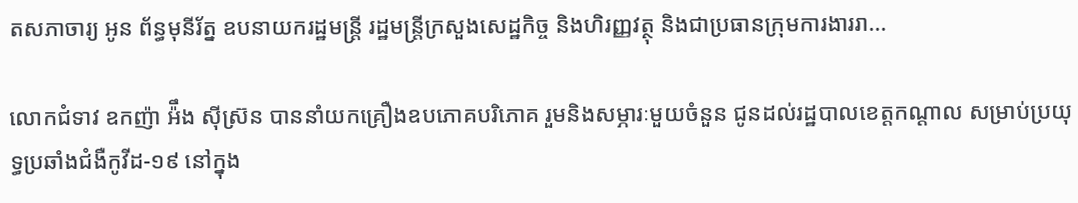តសភាចារ្យ អូន ព័ន្ធមុនីរ័ត្ន ឧបនាយករដ្ឋមន្ត្រី រដ្ឋមន្ត្រីក្រសួងសេដ្ឋកិច្ច និងហិរញ្ញវត្ថុ និងជាប្រធានក្រុមការងាររា...

លោកជំទាវ ឧកញ៉ា អ៉ឹង ស៊ីស្រ៊ន បាននាំយកគ្រឿងឧបភោគបរិភោគ រួមនិងសម្ភារៈមួយចំនួន ជូនដល់រដ្ឋបាលខេត្តកណ្ដាល សម្រាប់ប្រយុទ្ធប្រឆាំងជំងឺកូវីដ-១៩ នៅក្នុង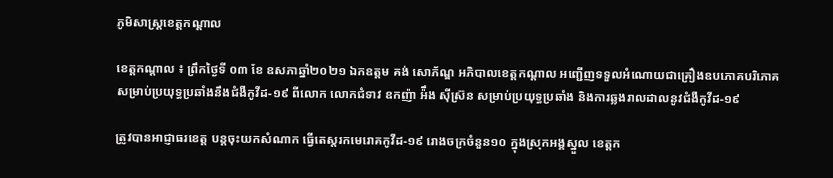ភូមិសាស្ត្រខេត្តកណ្ដាល

ខេត្តកណ្ដាល ៖ ព្រឹកថ្ងៃទី ០៣ ខែ ឧសភាឆ្នាំ២០២១ ឯកឧត្តម គង់ សោភ័ណ្ឌ អភិបាលខេត្តកណ្ដាល អញ្ជើញទទួលអំណោយជាគ្រឿងឧបភោគបរិភោគសម្រាប់ប្រយុទ្ធប្រឆាំងនឹងជំងឺកូវីដ-១៩ ពីលោក លោកជំទាវ ឧកញ៉ា អ៉ឹង ស៊ីស្រ៊ន សម្រាប់ប្រយុទ្ធប្រឆាំង និងការឆ្លងរាលដាលនូវជំងឺកូវីដ-១៩

ត្រូវបានអាជ្ញាធរខេត្ត បន្តចុះយកសំណាក ធ្វើតេស្តរកមេរោគកូវីដ-១៩ រោងចក្រចំនួន១០ ក្នុងស្រុកអង្គស្នួល ខេត្តក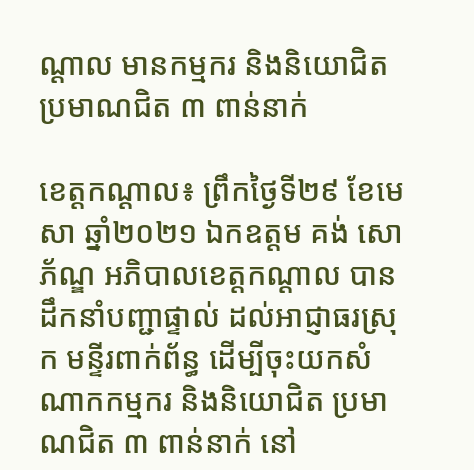ណ្ដាល មានកម្មករ និងនិយោជិត ប្រមាណជិត ៣ ពាន់នាក់

ខេត្តកណ្ដាល៖ ព្រឹកថ្ងៃទី២៩ ខែមេសា ឆ្នាំ២០២១ ឯកឧត្តម គង់ សោភ័ណ្ឌ អភិបាលខេត្តកណ្ដាល បានដឹកនាំបញ្ជាផ្ទាល់ ដល់អាជ្ញាធរស្រុក មន្ទីរពាក់ព័ន្ធ ដើម្បីចុះយកសំណាកកម្មករ និងនិយោជិត ប្រមាណជិត ៣ ពាន់នាក់ នៅ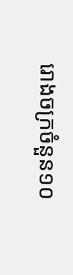រោងចក្រចំនួន១០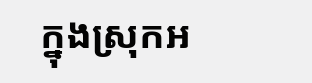ក្នុងស្រុកអ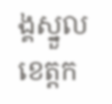ង្គស្នួល ខេត្តក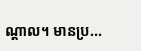ណ្ដាល។ មានប្រ...